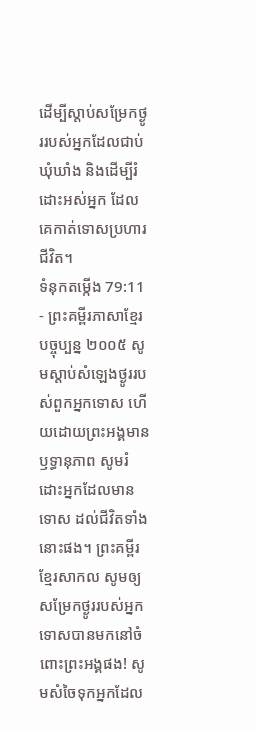ដើម្បីស្ដាប់សម្រែកថ្ងូររបស់អ្នកដែលជាប់ឃុំឃាំង និងដើម្បីរំដោះអស់អ្នក ដែលគេកាត់ទោសប្រហារជីវិត។
ទំនុកតម្កើង 79:11 - ព្រះគម្ពីរភាសាខ្មែរបច្ចុប្បន្ន ២០០៥ សូមស្ដាប់សំឡេងថ្ងូររបស់ពួកអ្នកទោស ហើយដោយព្រះអង្គមានឫទ្ធានុភាព សូមរំដោះអ្នកដែលមានទោស ដល់ជីវិតទាំងនោះផង។ ព្រះគម្ពីរខ្មែរសាកល សូមឲ្យសម្រែកថ្ងូររបស់អ្នកទោសបានមកនៅចំពោះព្រះអង្គផង! សូមសំចៃទុកអ្នកដែល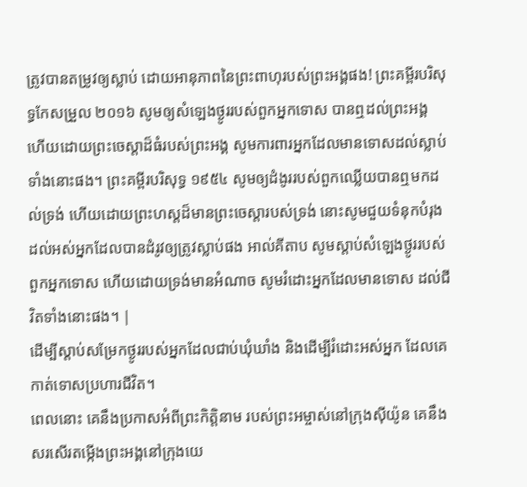ត្រូវបានតម្រូវឲ្យស្លាប់ ដោយអានុភាពនៃព្រះពាហុរបស់ព្រះអង្គផង! ព្រះគម្ពីរបរិសុទ្ធកែសម្រួល ២០១៦ សូមឲ្យសំឡេងថ្ងូររបស់ពួកអ្នកទោស បានឮដល់ព្រះអង្គ ហើយដោយព្រះចេស្តាដ៏ធំរបស់ព្រះអង្គ សូមការពារអ្នកដែលមានទោសដល់ស្លាប់ ទាំងនោះផង។ ព្រះគម្ពីរបរិសុទ្ធ ១៩៥៤ សូមឲ្យដំងូររបស់ពួកឈ្លើយបានឮមកដល់ទ្រង់ ហើយដោយព្រះហស្តដ៏មានព្រះចេស្តារបស់ទ្រង់ នោះសូមជួយទំនុកបំរុង ដល់អស់អ្នកដែលបានដំរូវឲ្យត្រូវស្លាប់ផង អាល់គីតាប សូមស្ដាប់សំឡេងថ្ងូររបស់ពួកអ្នកទោស ហើយដោយទ្រង់មានអំណាច សូមរំដោះអ្នកដែលមានទោស ដល់ជីវិតទាំងនោះផង។ |
ដើម្បីស្ដាប់សម្រែកថ្ងូររបស់អ្នកដែលជាប់ឃុំឃាំង និងដើម្បីរំដោះអស់អ្នក ដែលគេកាត់ទោសប្រហារជីវិត។
ពេលនោះ គេនឹងប្រកាសអំពីព្រះកិត្តិនាម របស់ព្រះអម្ចាស់នៅក្រុងស៊ីយ៉ូន គេនឹងសរសើរតម្កើងព្រះអង្គនៅក្រុងយេ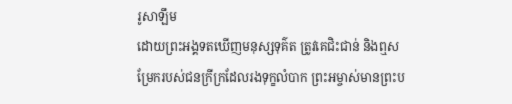រូសាឡឹម
ដោយព្រះអង្គទតឃើញមនុស្សទុគ៌ត ត្រូវគេជិះជាន់ និងឮសម្រែករបស់ជនក្រីក្រដែលរងទុក្ខលំបាក ព្រះអម្ចាស់មានព្រះប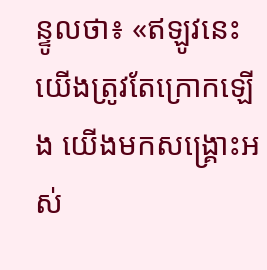ន្ទូលថា៖ «ឥឡូវនេះ យើងត្រូវតែក្រោកឡើង យើងមកសង្គ្រោះអស់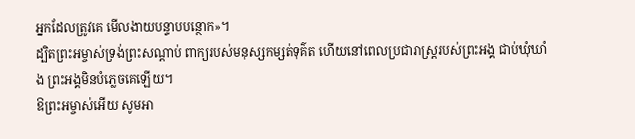អ្នកដែលត្រូវគេ មើលងាយបន្ទាបបន្ថោក»។
ដ្បិតព្រះអម្ចាស់ទ្រង់ព្រះសណ្ដាប់ ពាក្យរបស់មនុស្សកម្សត់ទុគ៌ត ហើយនៅពេលប្រជារាស្ត្ររបស់ព្រះអង្គ ជាប់ឃុំឃាំង ព្រះអង្គមិនបំភ្លេចគេឡើយ។
ឱព្រះអម្ចាស់អើយ សូមអា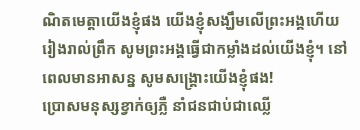ណិតមេត្តាយើងខ្ញុំផង យើងខ្ញុំសង្ឃឹមលើព្រះអង្គហើយ រៀងរាល់ព្រឹក សូមព្រះអង្គធ្វើជាកម្លាំងដល់យើងខ្ញុំ។ នៅពេលមានអាសន្ន សូមសង្គ្រោះយើងខ្ញុំផង!
ប្រោសមនុស្សខ្វាក់ឲ្យភ្លឺ នាំជនជាប់ជាឈ្លើ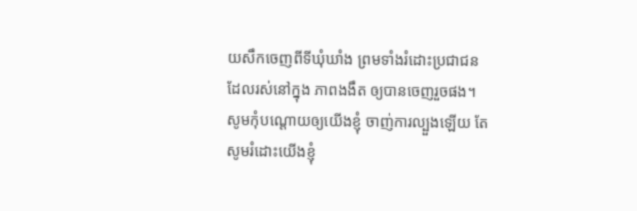យសឹកចេញពីទីឃុំឃាំង ព្រមទាំងរំដោះប្រជាជនដែលរស់នៅក្នុង ភាពងងឹត ឲ្យបានចេញរួចផង។
សូមកុំបណ្ដោយឲ្យយើងខ្ញុំ ចាញ់ការល្បួងឡើយ តែសូមរំដោះយើងខ្ញុំ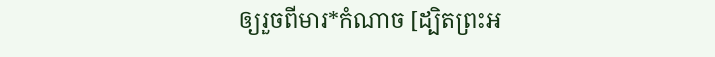ឲ្យរួចពីមារ*កំណាច [ដ្បិតព្រះអ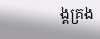ង្គគ្រង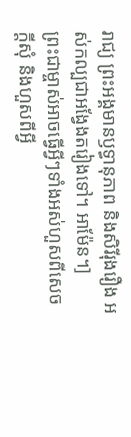រាជ្យ ព្រះអង្គមានឫទ្ធានុភាព និងសិរីរុងរឿង អស់កល្បជាអង្វែងតរៀងទៅ។ អាម៉ែន។]
ព្រះជាម្ចាស់អាចធ្វើអ្វីៗទាំងអស់ហួសពីសេចក្ដីសុំ និងហួសពីអ្វី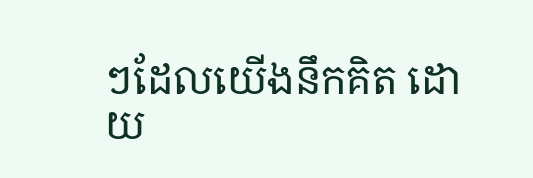ៗដែលយើងនឹកគិត ដោយ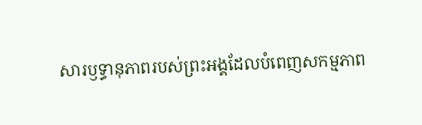សារឫទ្ធានុភាពរបស់ព្រះអង្គដែលបំពេញសកម្មភាព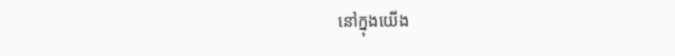នៅក្នុងយើង